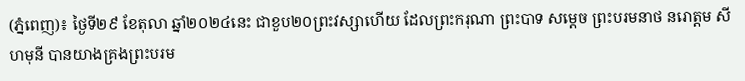(ភ្នំពេញ)៖ ថ្ងៃទី២៩ ខែតុលា ឆ្នាំ២០២៤នេះ ជាខួប២០ព្រះវស្សាហើយ ដែលព្រះករុណា ព្រះបាទ សម្តេច ព្រះបរមនាថ នរោត្តម សីហមុនី បានយាងគ្រងព្រះបរម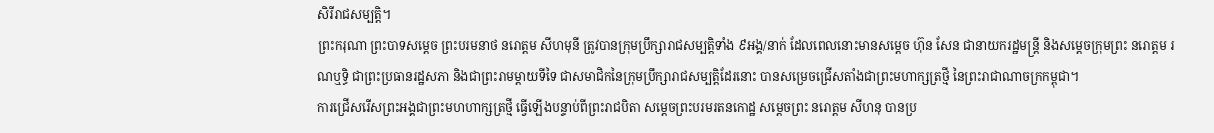សិរីរាជសម្បត្តិ។
ព្រះករុណា ព្រះបាទសម្តេច ព្រះបរមនាថ នរោត្តម សីហមុនី ត្រូវបានក្រុមប្រឹក្សារាជសម្បត្តិទាំង ៩អង្គ/នាក់ ដែលពេលនោះមានសម្ដេច ហ៊ុន សែន ជានាយករដ្ឋមន្ត្រី និងសម្ដេចក្រុមព្រះ នរោត្តម រណឬទ្ធិ ជាព្រះប្រធានរដ្ឋសភា និងជាព្រះរាមម្ដាយទីទៃ ជាសមាជិកនៃក្រុមប្រឹក្សារាជសម្បត្តិដែរនោះ បានសម្រេចជ្រើសតាំងជាព្រះមហាក្សត្រថ្មី នៃព្រះរាជាណាចក្រកម្ពុជា។
ការជ្រើសរើសព្រះអង្គជាព្រះមហហាក្សត្រថ្មី ធ្វើឡើងបន្ទាប់ពីព្រះរាជបិតា សម្តេចព្រះបរមរតនកោដ្ឋ សម្ដេចព្រះ នរោត្តម សីហនុ បានប្រ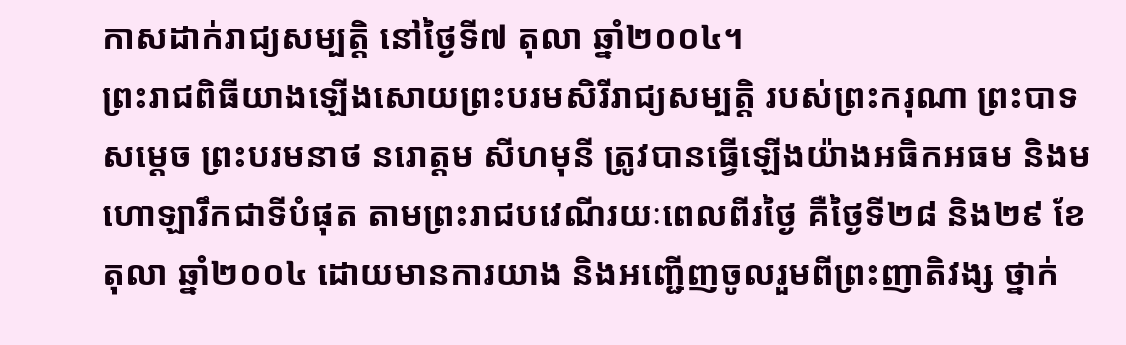កាសដាក់រាជ្យសម្បត្តិ នៅថ្ងៃទី៧ តុលា ឆ្នាំ២០០៤។
ព្រះរាជពិធីយាងឡើងសោយព្រះបរមសិរីរាជ្យសម្បត្តិ របស់ព្រះករុណា ព្រះបាទសម្តេច ព្រះបរមនាថ នរោត្តម សីហមុនី ត្រូវបានធ្វើឡើងយ៉ាងអធិកអធម និងមហោឡារឹកជាទីបំផុត តាមព្រះរាជបវេណីរយៈពេលពីរថ្ងៃ គឺថ្ងៃទី២៨ និង២៩ ខែតុលា ឆ្នាំ២០០៤ ដោយមានការយាង និងអញ្ជើញចូលរួមពីព្រះញាតិវង្ស ថ្នាក់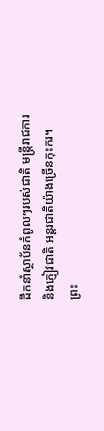ដឹកនាំស្ថាប័នកំពូលៗរបស់ជាតិ មន្ត្រីរាជការ និងភ្ញៀវជាតិ អន្តរជាតិយ៉ាងច្រើនកុះករ។
ព្រះ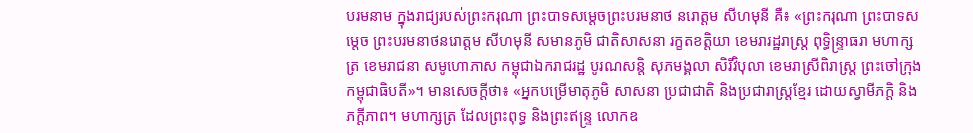បរមនាម ក្នុងរាជ្យរបស់ព្រះករុណា ព្រះបាទសម្ដេចព្រះបរមនាថ នរោត្ដម សីហមុនី គឺ៖ «ព្រះករុណា ព្រះបាទសម្តេច ព្រះបរមនាថនរោត្តម សីហមុនី សមានភូមិ ជាតិសាសនា រក្ខតខត្តិយា ខេមរារដ្ឋរាស្ត្រ ពុទ្ធិន្ទ្រាធរា មហាក្សត្រ ខេមរាជនា សមូហោភាស កម្ពុជាឯករាជរដ្ឋ បូរណសន្តិ សុភមង្គលា សិរីវិបុលា ខេមរាស្រីពិរាស្ត្រ ព្រះចៅក្រុង កម្ពុជាធិបតី»។ មានសេចក្តីថា៖ «អ្នកបម្រើមាតុភូមិ សាសនា ប្រជាជាតិ និងប្រជារាស្ត្រខ្មែរ ដោយស្វាមីភក្តិ និងភក្ដីភាព។ មហាក្សត្រ ដែលព្រះពុទ្ធ និងព្រះឥន្ទ្រ លោកឧ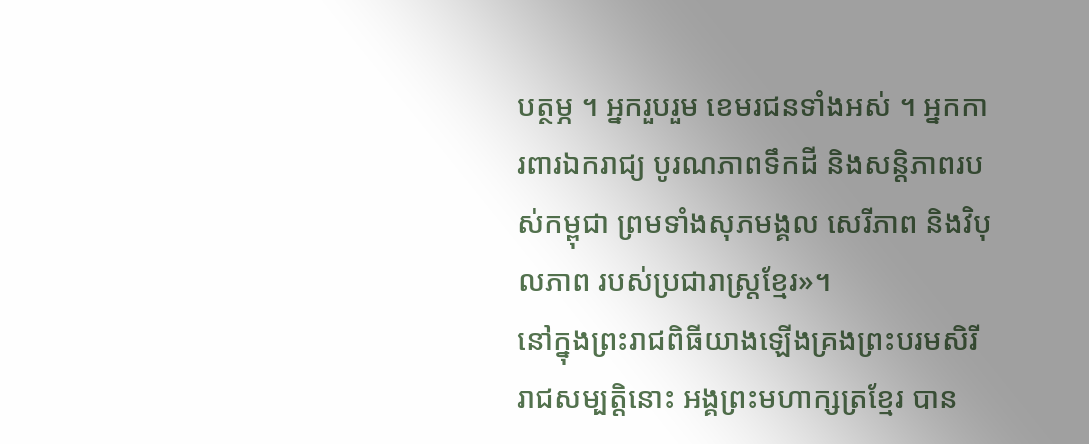បត្ថម្ភ ។ អ្នករួបរួម ខេមរជនទាំងអស់ ។ អ្នកការពារឯករាជ្យ បូរណភាពទឹកដី និងសន្តិភាពរបស់កម្ពុជា ព្រមទាំងសុភមង្គល សេរីភាព និងវិបុលភាព របស់ប្រជារាស្ត្រខ្មែរ»។
នៅក្នុងព្រះរាជពិធីយាងឡើងគ្រងព្រះបរមសិរីរាជសម្បត្តិនោះ អង្គព្រះមហាក្សត្រខ្មែរ បាន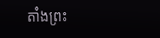តាំងព្រះ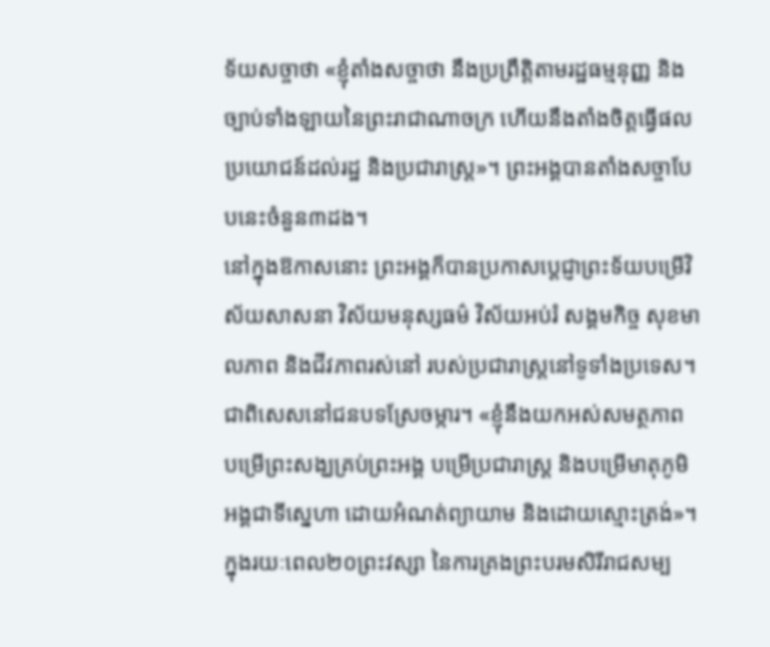ទ័យសច្ចាថា «ខ្ញុំតាំងសច្ចាថា នឹងប្រព្រឹត្តិតាមរដ្ឋធម្មនុញ្ញ និងច្បាប់ទាំងឡាយនៃព្រះរាជាណាចក្រ ហើយនឹងតាំងចិត្តធ្វើផលប្រយោជន៍ដល់រដ្ឋ និងប្រជារាស្ត្រ»។ ព្រះអង្គបានតាំងសច្ចាបែបនេះចំនួន៣ដង។
នៅក្នុងឱកាសនោះ ព្រះអង្គក៏បានប្រកាសប្តេជ្ញាព្រះទ័យបម្រើវិស័យសាសនា វិស័យមនុស្សធម៌ វិស័យអប់រំ សង្គមកិច្ច សុខមាលភាព និងជីវភាពរស់នៅ របស់ប្រជារាស្ត្រនៅទូទាំងប្រទេស។ ជាពិសេសនៅជនបទស្រែចម្ការ។ «ខ្ញុំនឹងយកអស់សមត្ថភាព បម្រើព្រះសង្ឃគ្រប់ព្រះអង្គ បម្រើប្រជារាស្ត្រ និងបម្រើមាតុភូមិអង្គជាទីស្នេហា ដោយអំណត់ព្យាយាម និងដោយស្មោះត្រង់»។
ក្នុងរយៈពេល២០ព្រះវស្សា នៃការគ្រងព្រះបរមសិរីរាជសម្ប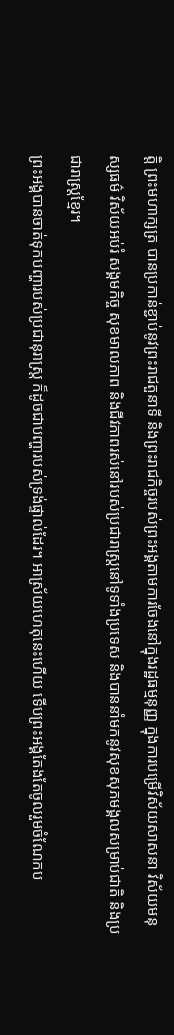ត្តិ ព្រះមហាក្សត្រ បានប្រកាន់ខ្ជាប់នូវព្រះរាជតួនាទី និងព្រះរាជកិច្ចរបស់ព្រះអង្គតាមការចែងនៅក្នុងរដ្ឋធម្មនុញ្ញ ក្នុងការបម្រើវិស័យសាសនា វិស័យមនុស្សធម៌ វិស័យអប់រំ សង្គមកិច្ច សុខមាលភាព និងជីវភាពរស់នៅរបស់ប្រជារាស្ត្រនៅទូទាំងប្រទេស និងបាននាំមកនូវសុខសុភមង្គលសម្រាប់ជាតិ និងប្រជារាស្ត្រខ្មែរ។
ព្រះអង្គបានចាត់ទុកបញ្ហារបស់ប្រជានុរាស្រ្ត ក៏ដូចជាបញ្ហារបស់ទ្រង់ផ្ទាល់ដែរ។ អាស្រ័យហេតុនេះហើយ ទើបព្រះអង្គតែងតែចូលរួមចំណែកប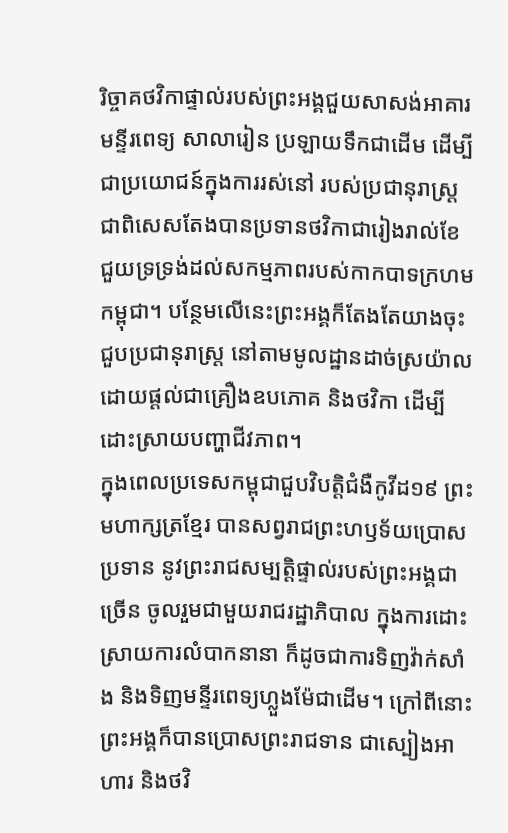រិច្ចាគថវិកាផ្ទាល់របស់ព្រះអង្គជួយសាសង់អាគារមន្ទីរពេទ្យ សាលារៀន ប្រឡាយទឹកជាដើម ដើម្បីជាប្រយោជន៍ក្នុងការរស់នៅ របស់ប្រជានុរាស្រ្ត ជាពិសេសតែងបានប្រទានថវិកាជារៀងរាល់ខែ ជួយទ្រទ្រង់ដល់សកម្មភាពរបស់កាកបាទក្រហមកម្ពុជា។ បន្ថែមលើនេះព្រះអង្គក៏តែងតែយាងចុះជួបប្រជានុរាស្រ្ត នៅតាមមូលដ្ឋានដាច់ស្រយ៉ាល ដោយផ្ដល់ជាគ្រឿងឧបភោគ និងថវិកា ដើម្បីដោះស្រាយបញ្ហាជីវភាព។
ក្នុងពេលប្រទេសកម្ពុជាជួបវិបត្តិជំងឺកូវីដ១៩ ព្រះមហាក្សត្រខ្មែរ បានសព្វរាជព្រះហឫទ័យប្រោសប្រទាន នូវព្រះរាជសម្បត្តិផ្ទាល់របស់ព្រះអង្គជាច្រើន ចូលរួមជាមួយរាជរដ្ឋាភិបាល ក្នុងការដោះស្រាយការលំបាកនានា ក៏ដូចជាការទិញវ៉ាក់សាំង និងទិញមន្ទីរពេទ្យហ្លួងម៉ែជាដើម។ ក្រៅពីនោះព្រះអង្គក៏បានប្រោសព្រះរាជទាន ជាស្បៀងអាហារ និងថវិ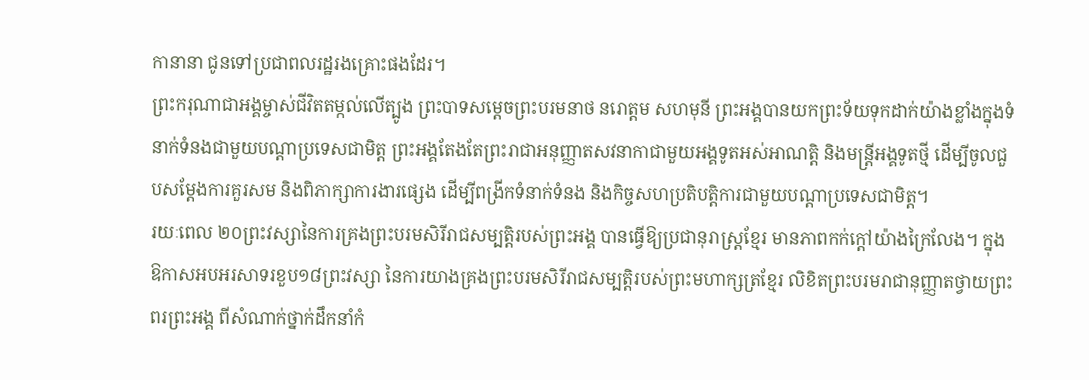កានានា ជូនទៅប្រជាពលរដ្ឋរងគ្រោះផងដែរ។
ព្រះករុណាជាអង្គម្ចាស់ជីវិតតម្កល់លើត្បូង ព្រះបាទសម្ដេចព្រះបរមនាថ នរោត្តម សហមុនី ព្រះអង្គបានយកព្រះទ័យទុកដាក់យ៉ាងខ្លាំងក្នុងទំនាក់ទំនងជាមួយបណ្ដាប្រទេសជាមិត្ត ព្រះអង្គតែងតែព្រះរាជាអនុញ្ញាតសវនាកាជាមួយអង្គទូតអស់អាណត្តិ និងមន្ត្រីអង្គទូតថ្មី ដើម្បីចូលជួបសម្ដែងការគួរសម និងពិភាក្សាការងារផ្សេង ដើម្បីពង្រីកទំនាក់ទំនង និងកិច្ចសហប្រតិបត្តិការជាមួយបណ្តាប្រទេសជាមិត្ត។
រយៈពេល ២០ព្រះវស្សានៃការគ្រងព្រះបរមសិរីរាជសម្បត្តិរបស់ព្រះអង្គ បានធ្វើឱ្យប្រជានុរាស្រ្តខ្មែរ មានភាពកក់ក្ដៅយ៉ាងក្រៃលែង។ ក្នុងឱកាសអបអរសាទរខួប១៨ព្រះវស្សា នៃការយាងគ្រងព្រះបរមសិរីរាជសម្បត្តិរបស់ព្រះមហាក្សត្រខ្មែរ លិខិតព្រះបរមរាជានុញ្ញាតថ្វាយព្រះពរព្រះអង្គ ពីសំណាក់ថ្នាក់ដឹកនាំកំ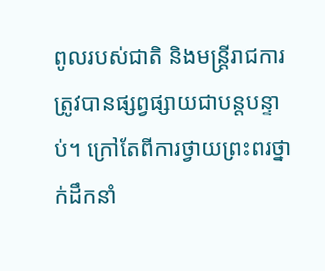ពូលរបស់ជាតិ និងមន្ត្រីរាជការត្រូវបានផ្សព្វផ្សាយជាបន្តបន្ទាប់។ ក្រៅតែពីការថ្វាយព្រះពរថ្នាក់ដឹកនាំ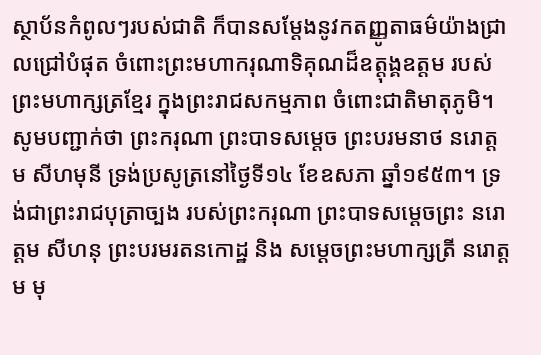ស្ថាប័នកំពូលៗរបស់ជាតិ ក៏បានសម្តែងនូវកតញ្ញូតាធម៌យ៉ាងជ្រាលជ្រៅបំផុត ចំពោះព្រះមហាករុណាទិគុណដ៏ឧត្តុង្គឧត្តម របស់ព្រះមហាក្សត្រខ្មែរ ក្នុងព្រះរាជសកម្មភាព ចំពោះជាតិមាតុភូមិ។
សូមបញ្ជាក់ថា ព្រះករុណា ព្រះបាទសម្តេច ព្រះបរមនាថ នរោត្តម សីហមុនី ទ្រង់ប្រសូត្រនៅថ្ងៃទី១៤ ខែឧសភា ឆ្នាំ១៩៥៣។ ទ្រង់ជាព្រះរាជបុត្រាច្បង របស់ព្រះករុណា ព្រះបាទសម្ដេចព្រះ នរោត្ដម សីហនុ ព្រះបរមរតនកោដ្ឋ និង សម្ដេចព្រះមហាក្សត្រី នរោត្ដម មុ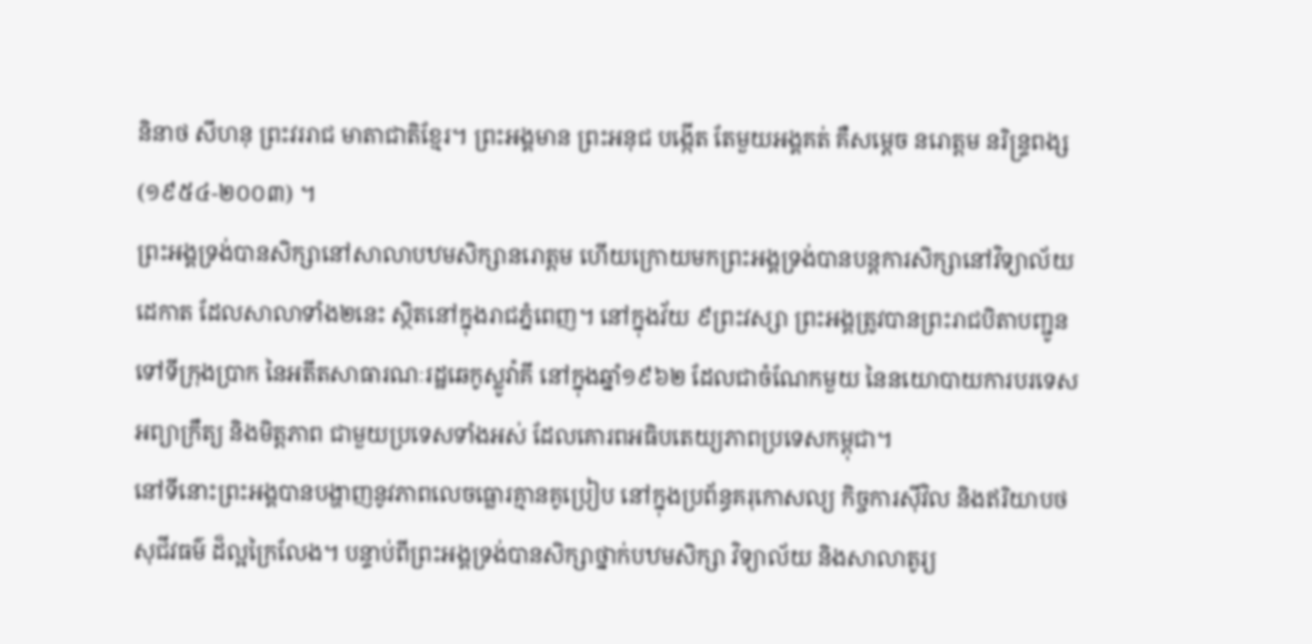និនាថ សីហនុ ព្រះវររាជ មាតាជាតិខ្មែរ។ ព្រះអង្គមាន ព្រះអនុជ បង្កើត តែមួយអង្គគត់ គឺសម្តេច នរោត្តម នរិន្ទ្រពង្ស (១៩៥៤-២០០៣) ។
ព្រះអង្គទ្រង់បានសិក្សានៅសាលាបឋមសិក្សានរោត្តម ហើយក្រោយមកព្រះអង្គទ្រង់បានបន្តការសិក្សានៅវិទ្យាល័យដេកាត ដែលសាលាទាំង២នេះ ស្ថិតនៅក្នុងរាជភ្នំពេញ។ នៅក្នុងវ័យ ៩ព្រះវស្សា ព្រះអង្គត្រូវបានព្រះរាជបិតាបញ្ជូនទៅទីក្រុងប្រាក នៃអតីតសាធារណៈរដ្ឋឆេកូស្លូវ៉ាគី នៅក្នុងឆ្នាំ១៩៦២ ដែលជាចំណែកមួយ នៃនយោបាយការបរទេសអព្យាក្រឹត្យ និងមិត្តភាព ជាមួយប្រទេសទាំងអស់ ដែលគោរពអធិបតេយ្យភាពប្រទេសកម្ពុជា។
នៅទីនោះព្រះអង្គបានបង្ហាញនូវភាពលេចធ្លោរគ្មានគូប្រៀប នៅក្នុងប្រព័ន្ធគរុកោសល្យ កិច្ចការស៊ីវិល និងឥរិយាបថសុជីវធម៌ ដ៏ល្អក្រៃលែង។ បន្ទាប់ពីព្រះអង្គទ្រង់បានសិក្សាថ្នាក់បឋមសិក្សា វិទ្យាល័យ និងសាលាតូរ្យ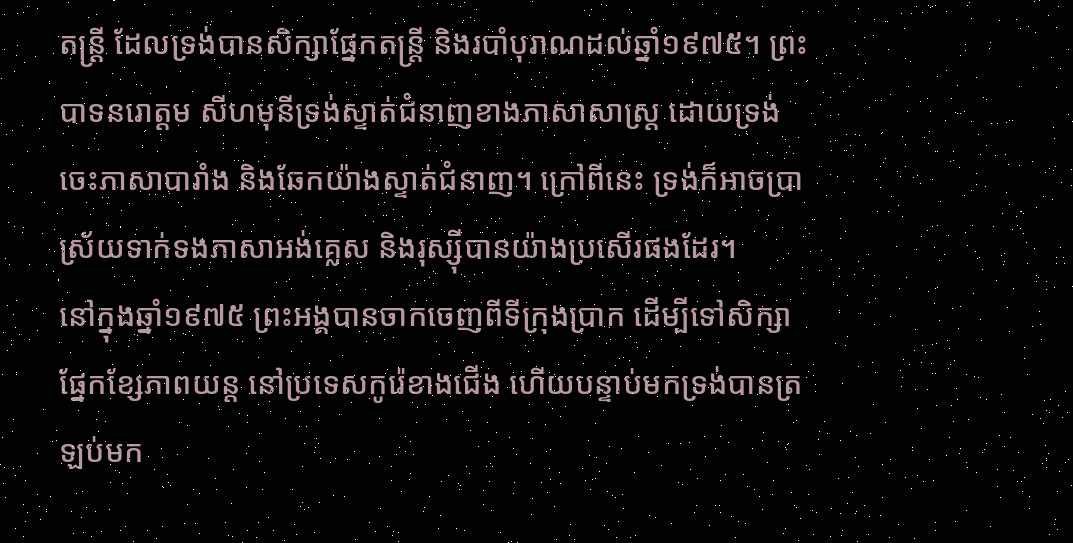តន្រ្តី ដែលទ្រង់បានសិក្សាផ្នែកតន្រ្តី និងរបាំបុរាណដល់ឆ្នាំ១៩៧៥។ ព្រះបាទនរោត្តម សីហមុនីទ្រង់ស្ទាត់ជំនាញខាងភាសាសាស្រ្ត ដោយទ្រង់ចេះភាសាបារាំង និងឆែកយ៉ាងស្ទាត់ជំនាញ។ ក្រៅពីនេះ ទ្រង់ក៏អាចប្រាស្រ័យទាក់ទងភាសាអង់គ្លេស និងរុស្ស៊ីបានយ៉ាងប្រសើរផងដែរ។
នៅក្នុងឆ្នាំ១៩៧៥ ព្រះអង្គបានចាកចេញពីទីក្រុងប្រាក ដើម្បីទៅសិក្សាផ្នែកខ្សែភាពយន្ត នៅប្រទេសកូរ៉េខាងជើង ហើយបន្ទាប់មកទ្រង់បានត្រឡប់មក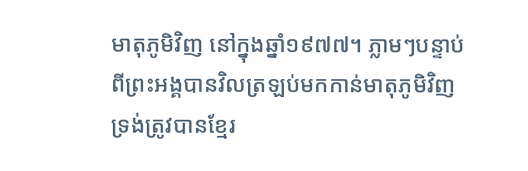មាតុភូមិវិញ នៅក្នុងឆ្នាំ១៩៧៧។ ភ្លាមៗបន្ទាប់ពីព្រះអង្គបានវិលត្រឡប់មកកាន់មាតុភូមិវិញ ទ្រង់ត្រូវបានខ្មែរ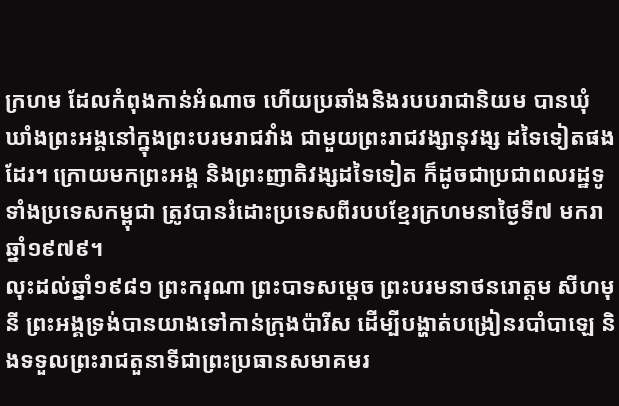ក្រហម ដែលកំពុងកាន់អំណាច ហើយប្រឆាំងនិងរបបរាជានិយម បានឃុំឃាំងព្រះអង្គនៅក្នុងព្រះបរមរាជវាំង ជាមួយព្រះរាជវង្សានុវង្ស ដទៃទៀតផងដែរ។ ក្រោយមកព្រះអង្គ និងព្រះញាតិវង្សដទៃទៀត ក៏ដូចជាប្រជាពលរដ្ឋទូទាំងប្រទេសកម្ពុជា ត្រូវបានរំដោះប្រទេសពីរបបខ្មែរក្រហមនាថ្ងៃទី៧ មករា ឆ្នាំ១៩៧៩។
លុះដល់ឆ្នាំ១៩៨១ ព្រះករុណា ព្រះបាទសម្តេច ព្រះបរមនាថនរោត្តម សីហមុនី ព្រះអង្គទ្រង់បានយាងទៅកាន់ក្រុងប៉ារីស ដើម្បីបង្ហាត់បង្រៀនរបាំបាឡេ និងទទួលព្រះរាជតួនាទីជាព្រះប្រធានសមាគមរ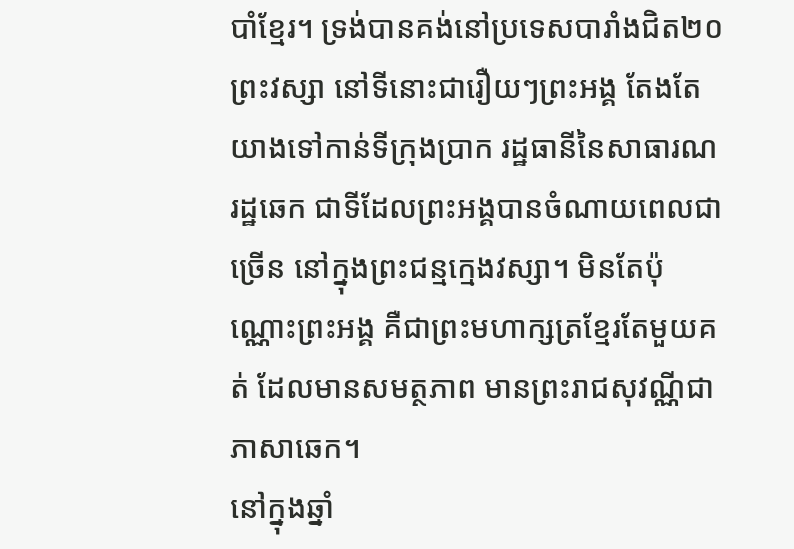បាំខ្មែរ។ ទ្រង់បានគង់នៅប្រទេសបារាំងជិត២០ព្រះវស្សា នៅទីនោះជារឿយៗព្រះអង្គ តែងតែយាងទៅកាន់ទីក្រុងប្រាក រដ្ឋធានីនៃសាធារណរដ្ឋឆេក ជាទីដែលព្រះអង្គបានចំណាយពេលជាច្រើន នៅក្នុងព្រះជន្មក្មេងវស្សា។ មិនតែប៉ុណ្ណោះព្រះអង្គ គឺជាព្រះមហាក្សត្រខ្មែរតែមួយគត់ ដែលមានសមត្ថភាព មានព្រះរាជសុវណ្ណីជាភាសាឆេក។
នៅក្នុងឆ្នាំ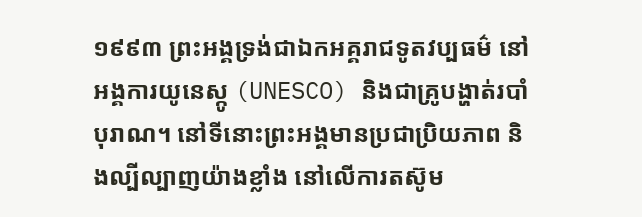១៩៩៣ ព្រះអង្គទ្រង់ជាឯកអគ្គរាជទូតវប្បធម៌ នៅអង្គការយូនេស្កូ (UNESCO) និងជាគ្រូបង្ហាត់របាំបុរាណ។ នៅទីនោះព្រះអង្គមានប្រជាប្រិយភាព និងល្បីល្បាញយ៉ាងខ្លាំង នៅលើការតស៊ូម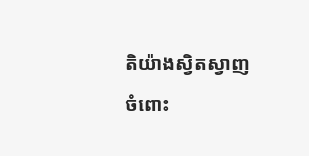តិយ៉ាងស្វិតស្វាញ ចំពោះ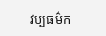វប្បធម៌ក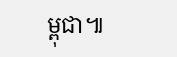ម្ពុជា៕